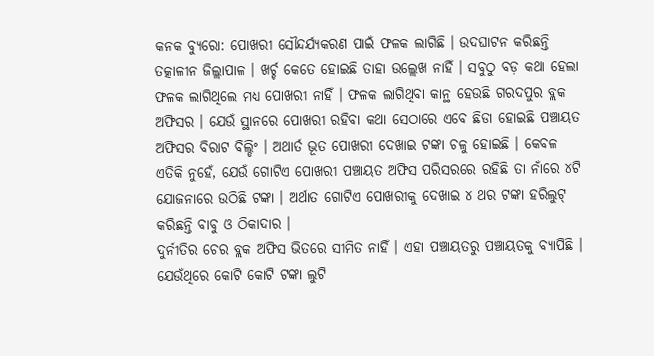କନକ ବ୍ୟୁରୋ: ପୋଖରୀ ସୌନ୍ଦର୍ଯ୍ୟକରଣ ପାଇଁ ଫଳକ ଲାଗିଛି । ଉଦଘାଟନ କରିଛନ୍ତି ତତ୍କାଳୀନ ଜିଲ୍ଲାପାଳ । ଖର୍ଚ୍ଚ କେତେ ହୋଇଛି ତାହା ଉଲ୍ଲେଖ ନାହିଁ । ସବୁଠୁ ବଡ଼ କଥା ହେଲା ଫଳକ ଲାଗିଥିଲେ ମଧ୍ୟ ପୋଖରୀ ନାହିଁ । ଫଳକ ଲାଗିଥିବା କାନ୍ଥ ହେଉଛି ଗରଦପୁର ବ୍ଲକ ଅଫିସର । ଯେଉଁ ସ୍ଥାନରେ ପୋଖରୀ ରହିବା କଥା ସେଠାରେ ଏବେ ଛିଡା ହୋଇଛି ପଞ୍ଚାୟତ ଅଫିସର ବିରାଟ ବିଲ୍ଡିଂ । ଅଥାର୍ତ ଭୂତ ପୋଖରୀ ଦେଖାଇ ଟଙ୍କା ଚଳୁ ହୋଇଛି । କେବଳ ଏତିକି ନୁହେଁ, ଯେଉଁ ଗୋଟିଏ ପୋଖରୀ ପଞ୍ଚାୟତ ଅଫିସ ପରିସରରେ ରହିଛି ତା ନାଁରେ ୪ଟି ଯୋଜନାରେ ଉଠିଛି ଟଙ୍କା । ଅର୍ଥାତ ଗୋଟିଏ ପୋଖରୀକୁ ଦେଖାଇ ୪ ଥର ଟଙ୍କା ହରିଲୁଟ୍ କରିଛନ୍ତି ବାବୁ ଓ ଠିକାଦାର ।
ଦୁର୍ନୀତିର ଚେର ବ୍ଲକ ଅଫିସ ଭିତରେ ସୀମିତ ନାହିଁ । ଏହା ପଞ୍ଚାୟତରୁ ପଞ୍ଚାୟତକୁ ବ୍ୟାପିଛି । ଯେଉଁଥିରେ କୋଟି କୋଟି ଟଙ୍କା ଲୁଟି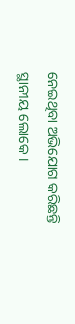ନେଇଥିବା ଅଭିଯୋଗ କରିଛନ୍ତି ସ୍ଥାନୀୟ ଲୋକେ ।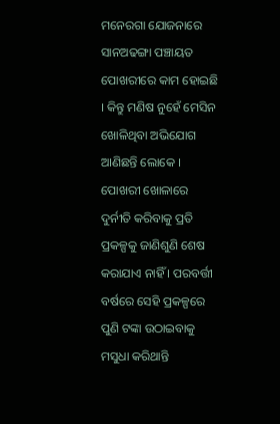ମନେରଗା ଯୋଜନାରେ ସାନଅଢଙ୍ଗା ପଞ୍ଚାୟତ ପୋଖରୀରେ କାମ ହୋଇଛି । କିନ୍ତୁ ମଣିଷ ନୁହେଁ ମେସିନ ଖୋଳିଥିବା ଅଭିଯୋଗ ଆଣିଛନ୍ତି ଲୋକେ ।
ପୋଖରୀ ଖୋଳାରେ ଦୁର୍ନୀତି କରିବାକୁ ପ୍ରତି ପ୍ରକଳ୍ପକୁ ଜାଣିଶୁଣି ଶେଷ କରାଯାଏ ନାହିଁ । ପରବର୍ତ୍ତୀ ବର୍ଷରେ ସେହି ପ୍ରକଳ୍ପରେ ପୁଣି ଟଙ୍କା ଉଠାଇବାକୁ ମସୁଧା କରିଥାନ୍ତି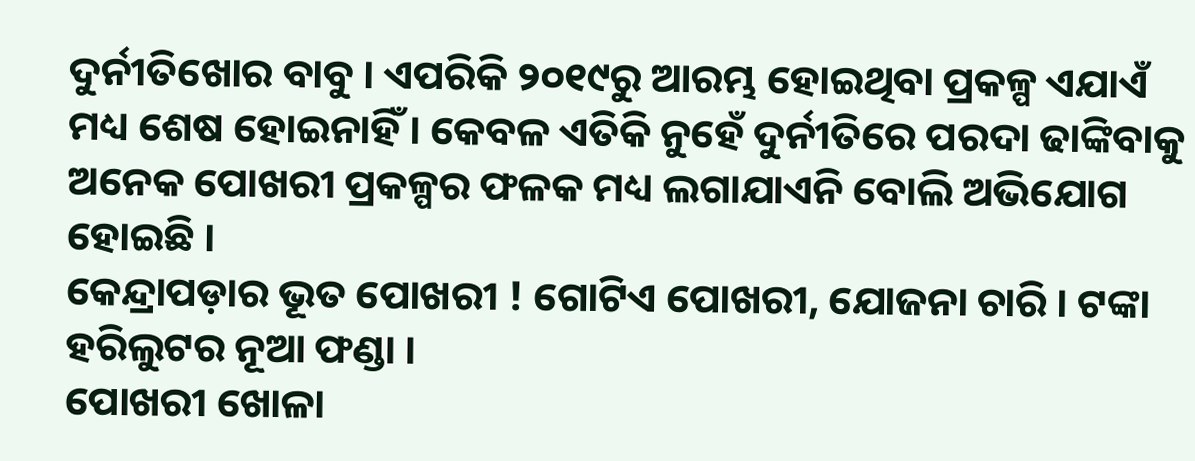ଦୁର୍ନୀତିଖୋର ବାବୁ । ଏପରିକି ୨୦୧୯ରୁ ଆରମ୍ଭ ହୋଇଥିବା ପ୍ରକଳ୍ପ ଏଯାଏଁ ମଧ୍ୟ ଶେଷ ହୋଇନାହିଁ । କେବଳ ଏତିକି ନୁହେଁ ଦୁର୍ନୀତିରେ ପରଦା ଢାଙ୍କିବାକୁ ଅନେକ ପୋଖରୀ ପ୍ରକଳ୍ପର ଫଳକ ମଧ୍ୟ ଲଗାଯାଏନି ବୋଲି ଅଭିଯୋଗ ହୋଇଛି ।
କେନ୍ଦ୍ରାପଡ଼ାର ଭୂତ ପୋଖରୀ ! ଗୋଟିଏ ପୋଖରୀ, ଯୋଜନା ଚାରି । ଟଙ୍କା ହରିଲୁଟର ନୂଆ ଫଣ୍ଡା ।
ପୋଖରୀ ଖୋଳା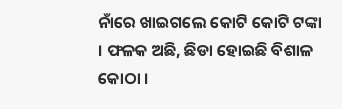ନାଁରେ ଖାଇଗଲେ କୋଟି କୋଟି ଟଙ୍କା । ଫଳକ ଅଛି, ଛିଡା ହୋଇଛି ବିଶାଳ କୋଠା ।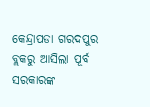କେନ୍ଦ୍ରାପଡା ଗରଦପୁର ବ୍ଲକରୁ ଆସିଲା ପୂର୍ବ ସରକାରଙ୍କ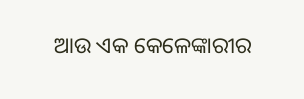ଆଉ ଏକ କେଳେଙ୍କାରୀର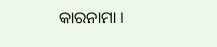କାରନାମା ।